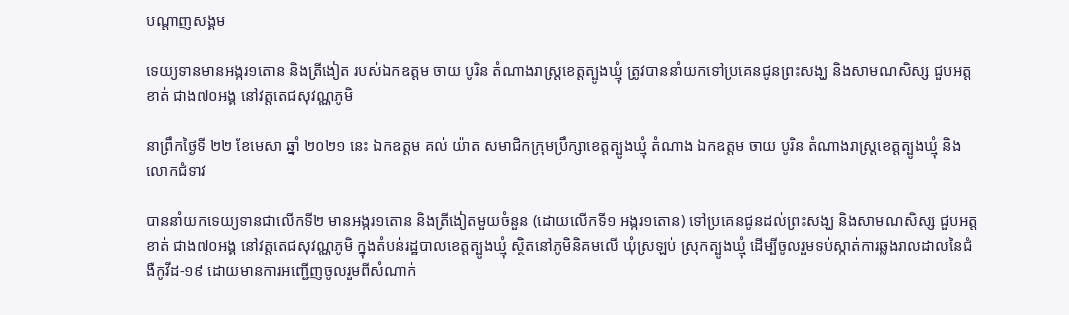បណ្តាញសង្គម

ទេយ្យទានមានអង្ករ១តោន និងត្រីងៀត របស់ឯកឧត្តម ចាយ បូរិន តំណាងរាស្រ្តខេត្តត្បូងឃ្មុំ ត្រូវបាននាំយកទៅប្រគេនជូនព្រះសង្ឃ និងសាមណសិស្ស ជួបអត្តខាត់ ជាង៧០អង្គ នៅវត្តតេជសុវណ្ណភូមិ

នាព្រឹកថ្ងៃទី ២២ ខែមេសា ឆ្នាំ ២០២១ នេះ ឯកឧត្តម គល់ យ៉ាត សមាជិកក្រុមប្រឹក្សាខេត្តត្បូងឃ្មុំ តំណាង ឯកឧត្តម ចាយ បូរិន តំណាងរាស្រ្តខេត្តត្បូងឃ្មុំ និងលោកជំទាវ

បាននាំយកទេយ្យទានជាលើកទី២ មានអង្ករ១តោន និងត្រីងៀតមួយចំនួន (ដោយលើកទី១ អង្ករ១តោន) ទៅប្រគេនជូនដល់ព្រះសង្ឃ និងសាមណសិស្ស ជួបអត្តខាត់ ជាង៧០អង្គ នៅវត្តតេជសុវណ្ណភូមិ ក្នុងតំបន់រដ្ឋបាលខេត្តត្បូងឃ្មុំ ស្ថិតនៅភូមិនិគមលើ ឃុំស្រឡប់ ស្រុកត្បូងឃ្មុំ ដើម្បីចូលរួមទប់ស្កាត់ការឆ្លងរាលដាលនៃជំងឺកូវីដ-១៩ ដោយមានការអញ្ជើញចូលរួមពីសំណាក់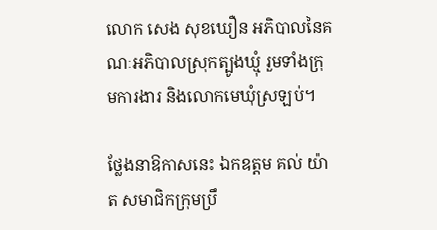លោក សេង សុខឃឿន អភិបាលនៃគណៈអភិបាលស្រុកត្បូងឃ្មុំ រួមទាំងក្រុមការងារ និងលោកមេឃុំស្រឡប់។

ថ្លែងនាឱកាសនេះ ឯកឧត្តម គល់ យ៉ាត សមាជិកក្រុមប្រឹ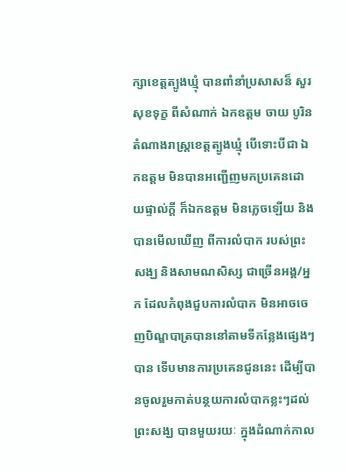ក្សាខេត្តត្បូងឃ្មុំ បានពាំនាំប្រសាសន៏ សួរសុខទុក្ខ ពីសំណាក់ ឯកឧត្តម ចាយ បូរិន តំណាងរាស្រ្តខេត្តត្បូងឃ្មុំ បើទោះបីជា ឯកឧត្តម មិនបានអញ្ជើញមកប្រគេនដោយផ្ទាល់ក្តី ក៏ឯកឧត្តម មិនភ្លេចឡើយ និងបានមើលឃើញ ពីការលំបាក របស់ព្រះសង្ឃ និងសាមណសិស្ស ជាច្រើនអង្គ/អ្នក ដែលកំពុងជួបការលំបាក មិនអាចចេញបិណ្ឌបាត្របាននៅតាមទីកន្លែងផ្សេងៗបាន ទើបមានការប្រគេនជូននេះ ដើម្បីបានចូលរួមកាត់បន្ថយការលំបាកខ្លះៗដល់ព្រះសង្ឃ បានមួយរយៈ ក្នុងដំណាក់កាល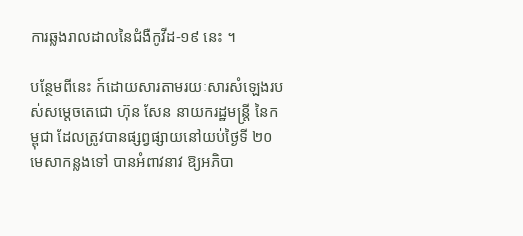ការឆ្លងរាលដាលនៃជំងឺកូវីដ-១៩ នេះ ។

បន្ថែមពីនេះ ក៍ដោយសារតាមរយៈសារសំឡេងរបស់សម្ដេចតេជោ ហ៊ុន សែន នាយករដ្ឋមន្រ្តី នៃកម្ពុជា ដែលត្រូវបានផ្សព្វផ្សាយនៅយប់ថ្ងៃទី ២០ មេសាកន្លងទៅ បានអំពាវនាវ ឱ្យអភិបា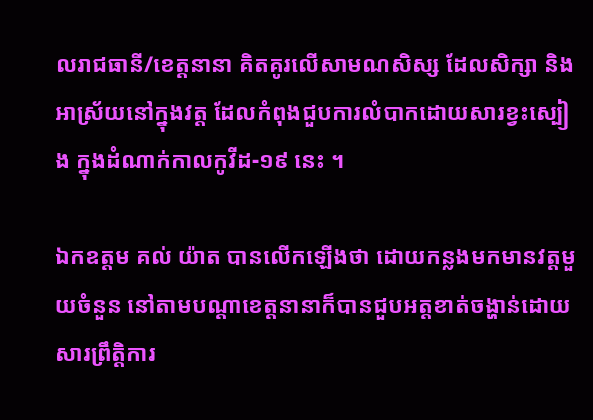លរាជធានី/ខេត្តនានា គិតគូរលើសាមណសិស្ស ដែលសិក្សា និងអាស្រ័យនៅក្នុងវត្ត ដែលកំពុងជួបការលំបាកដោយសារខ្វះស្បៀង ក្នុងដំណាក់កាលកូវីដ-១៩ នេះ ។

ឯកឧត្តម គល់ យ៉ាត បានលើកឡើងថា ដោយកន្លងមកមានវត្តមួយចំនួន នៅតាមបណ្តាខេត្តនានាក៏បានជួបអត្តខាត់ចង្ហាន់ដោយសារព្រឹត្តិការ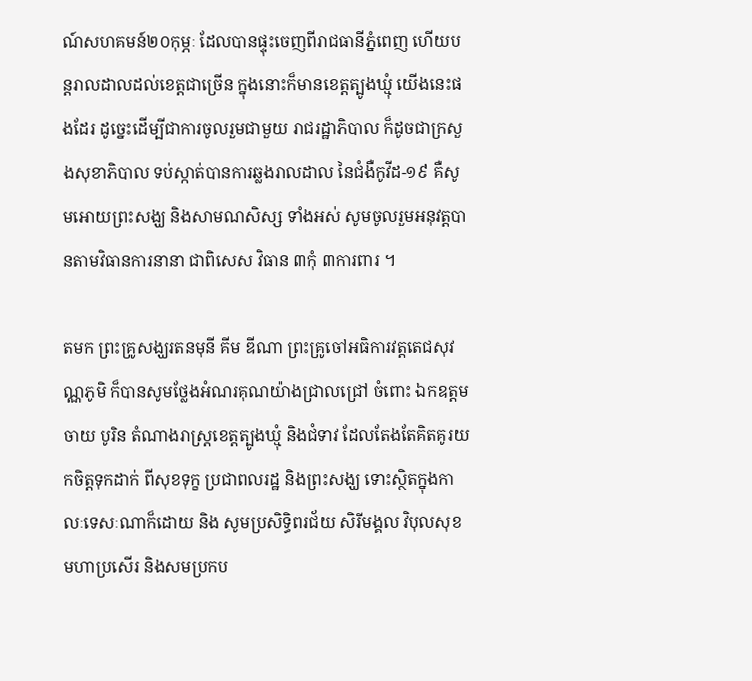ណ៍សហគមន៍២០កុម្ភៈ ដែលបានផ្ទុះចេញពីរាជធានីភ្នំពេញ ហើយបន្តរាលដាលដល់ខេត្តជាច្រើន ក្នុងនោះក៏មានខេត្តត្បូងឃ្មុំ យើងនេះផងដែរ ដូច្នេះដើម្បីជាការចូលរួមជាមួយ រាជរដ្ឋាភិបាល ក៏ដូចជាក្រសួងសុខាភិបាល ទប់ស្កាត់បានការឆ្លងរាលដាល នៃជំងឺកូវីដ-១៩ គឺសូមអោយព្រះសង្ឃ និងសាមណសិស្ស ទាំងអស់ សូមចូលរួមអនុវត្តបានតាមវិធានការនានា ជាពិសេស វិធាន ៣កុំ ៣ការពារ ។

តមក ព្រះគ្រូសង្ឃរតនមុនី គីម ឌីណា ព្រះគ្រូចៅអធិការវត្តតេជសុវណ្ណភូមិ ក៏បានសូមថ្លែងអំណរគុណយ៉ាងជ្រាលជ្រៅ ចំពោះ ឯកឧត្តម ចាយ បូរិន តំណាងរាស្រ្តខេត្តត្បូងឃ្មុំ និងជំទាវ ដែលតែងតែគិតគូរយកចិត្តទុកដាក់ ពីសុខទុក្ខ ប្រជាពលរដ្ឋ និងព្រះសង្ឃ ទោះស្ថិតក្នុងកាលៈទេសៈណាក៏ដោយ និង សូមប្រសិទ្ធិពរជ័យ សិរីមង្គល វិបុលសុខ មហាប្រសើរ និងសមប្រកប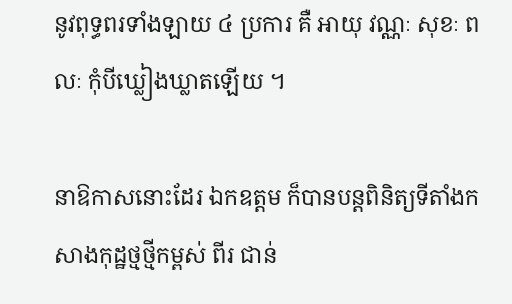នូវពុទ្ធពរទាំងឡាយ ៤ ប្រការ គឺ អាយុ វណ្ណៈ សុខៈ ពលៈ កុំបីឃ្លៀងឃ្លាតឡើយ ។

នាឱកាសនោះដែរ ឯកឧត្តម ក៏បានបន្តពិនិត្យទីតាំងកសាងកុដ្ឋថ្មថ្មីកម្ពស់ ពីរ ជាន់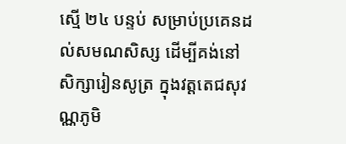ស្មើ ២៤ បន្ទប់ សម្រាប់ប្រគេនដល់សមណសិស្ស ដើម្បីគង់នៅសិក្សារៀនសូត្រ ក្នុងវត្តតេជសុវណ្ណភូមិ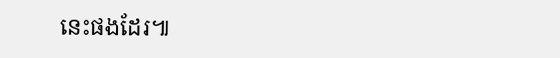នេះផងដែរ៕